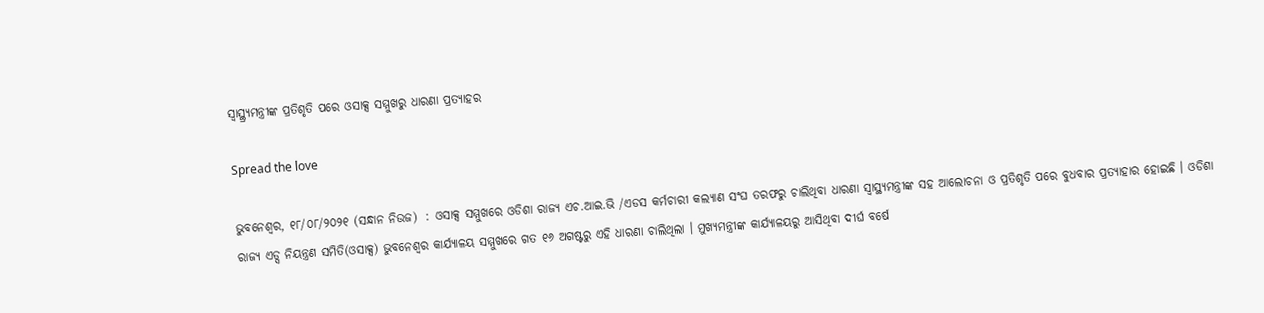ସ୍ୱାସ୍ଥ୍ର୍ୟମନ୍ତ୍ରୀଙ୍କ ପ୍ରତିଶୃତି ପରେ ଓସାକ୍ସ ସମ୍ମୁଖରୁ ଧାରଣା ପ୍ରତ୍ୟାହର

Spread the love

ଭୁବନେଶ୍ୱର, ୧୮/୦୮/୨୦୨୧ (ସନ୍ଧାନ ନିଉଜ)  : ଓସାକ୍ସ ସମ୍ମୁଖରେ ଓଡିଶା ରାଜ୍ୟ ଏଚ.ଆଇ.ଭି /ଏଡସ କର୍ମଚାରୀ କଲ୍ୟାଣ ସଂଘ ତରଫରୁ ଚାଲିଥିବା ଧାରଣା ସ୍ୱାସ୍ଥ୍ୟମନ୍ତ୍ରୀଙ୍କ ସହ ଆଲୋଚନା ଓ ପ୍ରତିଶୃତି ପରେ ବୁଧବାର ପ୍ରତ୍ୟାହାର ହୋଇଛି । ଓଡିଶା ରାଜ୍ୟ ଏଡ୍ସ ନିୟନ୍ତ୍ରଣ ସମିତି(ଓସାକ୍ସ) ଭୁବନେଶ୍ୱର କାର୍ଯ୍ୟାଳୟ ସମ୍ମୁଖରେ ଗତ ୧୬ ଅଗଷ୍ଟରୁ ଏହି ଧାରଣା ଚାଲିଥିଲା । ମୁଖ୍ୟମନ୍ତ୍ରୀଙ୍କ କାର୍ଯ୍ୟାଳୟରୁ ଆସିଥିବା ଦୀର୍ଘ ବର୍ଷେ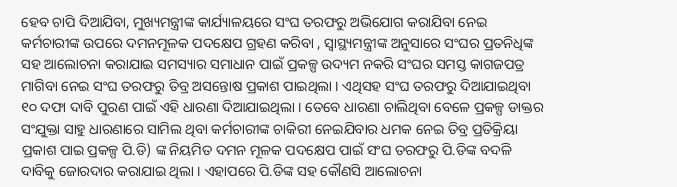ହେବ ଚାପି ଦିଆଯିବା, ମୁଖ୍ୟମନ୍ତ୍ରୀଙ୍କ କାର୍ଯ୍ୟାଳୟରେ ସଂଘ ତରଫରୁ ଅଭିଯୋଗ କରାଯିବା ନେଇ କର୍ମଚାରୀଙ୍କ ଉପରେ ଦମନମୂଳକ ପଦକ୍ଷେପ ଗ୍ରହଣ କରିବା , ସ୍ୱାସ୍ଥ୍ୟମନ୍ତ୍ରୀଙ୍କ ଅନୁସାରେ ସଂଘର ପ୍ରତନିଧିଙ୍କ ସହ ଆଲୋଚନା କରାଯାଇ ସମସ୍ୟାର ସମାଧାନ ପାଇଁ ପ୍ରକଳ୍ପ ଉଦ୍ୟମ ନକରି ସଂଘର ସମସ୍ତ କାଗଜପତ୍ର ମାଗିବା ନେଇ ସଂଘ ତରଫରୁ ତିବ୍ର ଅସନ୍ତୋଷ ପ୍ରକାଶ ପାଇଥିଲା । ଏଥିସହ ସଂଘ ତରଫରୁ ଦିଆଯାଇଥିବା ୧୦ ଦଫା ଦାବି ପୁରଣ ପାଇଁ ଏହି ଧାରଣା ଦିଆଯାଇଥିଲା । ତେବେ ଧାରଣା ଚାଲିଥିବା ବେଳେ ପ୍ରକଳ୍ପ ଡାକ୍ତର ସଂଯୁକ୍ତା ସାହୁ ଧାରଣାରେ ସାମିଲ ଥିବା କର୍ମଚାରୀଙ୍କ ଚାକିରୀ ନେଇଯିବାର ଧମକ ନେଇ ତିବ୍ର ପ୍ରତିକ୍ରିୟା ପ୍ରକାଶ ପାଇ ପ୍ରକଳ୍ପ ପି.ଡି) ଙ୍କ ନିୟମିତ ଦମନ ମୂଳକ ପଦକ୍ଷେପ ପାଇଁ ସଂଘ ତରଫରୁ ପି.ଡିଙ୍କ ବଦଳି ଦାବିକୁ ଜୋରଦାର କରାଯାଇ ଥିଲା । ଏହାପରେ ପି.ଡିଙ୍କ ସହ କୌଣସି ଆଲୋଚନା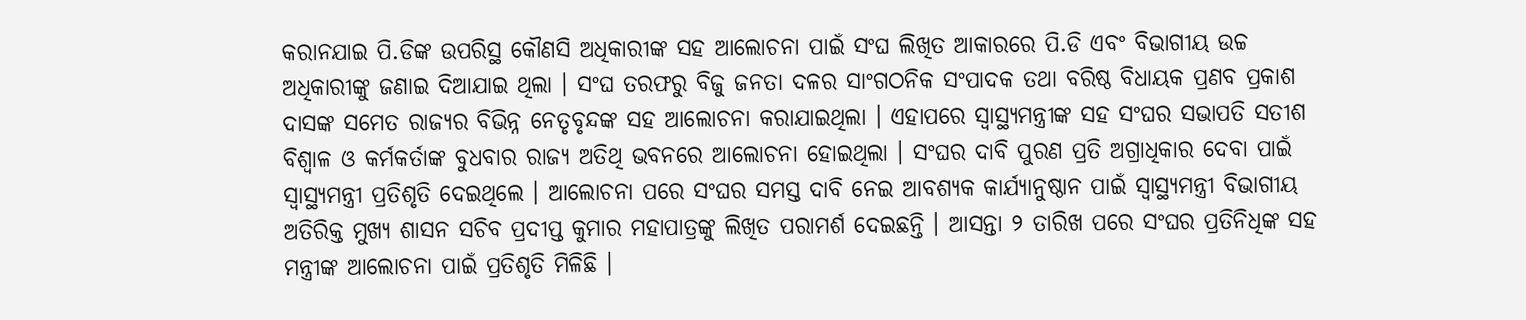କରାନଯାଇ ପି.ଡିଙ୍କ ଉପରିସ୍ଥ କୌଣସି ଅଧିକାରୀଙ୍କ ସହ ଆଲୋଚନା ପାଇଁ ସଂଘ ଲିଖିତ ଆକାରରେ ପି.ଡି ଏବଂ ବିଭାଗୀୟ ଉଚ୍ଚ ଅଧିକାରୀଙ୍କୁ ଜଣାଇ ଦିଆଯାଇ ଥିଲା । ସଂଘ ତରଫରୁ ବିଜୁ ଜନତା ଦଳର ସାଂଗଠନିକ ସଂପାଦକ ତଥା ବରିଷ୍ଠ ବିଧାୟକ ପ୍ରଣବ ପ୍ରକାଶ ଦାସଙ୍କ ସମେତ ରାଜ୍ୟର ବିଭିନ୍ନ ନେତୃବୃନ୍ଦଙ୍କ ସହ ଆଲୋଚନା କରାଯାଇଥିଲା । ଏହାପରେ ସ୍ୱାସ୍ଥ୍ୟମନ୍ତ୍ରୀଙ୍କ ସହ ସଂଘର ସଭାପତି ସତୀଶ ବିଶ୍ୱାଳ ଓ କର୍ମକର୍ତାଙ୍କ ବୁଧବାର ରାଜ୍ୟ ଅତିଥି ଭବନରେ ଆଲୋଚନା ହୋଇଥିଲା । ସଂଘର ଦାବି ପୁରଣ ପ୍ରତି ଅଗ୍ରାଧିକାର ଦେବା ପାଇଁ ସ୍ୱାସ୍ଥ୍ୟମନ୍ତ୍ରୀ ପ୍ରତିଶୃତି ଦେଇଥିଲେ । ଆଲୋଚନା ପରେ ସଂଘର ସମସ୍ତ ଦାବି ନେଇ ଆବଶ୍ୟକ କାର୍ଯ୍ୟାନୁଷ୍ଠାନ ପାଇଁ ସ୍ୱାସ୍ଥ୍ୟମନ୍ତ୍ରୀ ବିଭାଗୀୟ ଅତିରିକ୍ତ ମୁଖ୍ୟ ଶାସନ ସଚିବ ପ୍ରଦୀପ୍ତ କୁମାର ମହାପାତ୍ରଙ୍କୁ ଲିଖିତ ପରାମର୍ଶ ଦେଇଛନ୍ତି । ଆସନ୍ତା ୨ ତାରିଖ ପରେ ସଂଘର ପ୍ରତିନିଧିଙ୍କ ସହ ମନ୍ତ୍ରୀଙ୍କ ଆଲୋଚନା ପାଇଁ ପ୍ରତିଶୃତି ମିଳିଛି ।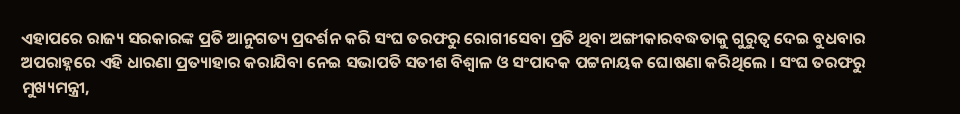ଏହାପରେ ରାଜ୍ୟ ସରକାରଙ୍କ ପ୍ରତି ଆନୁଗତ୍ୟ ପ୍ରଦର୍ଶନ କରି ସଂଘ ତରଫରୁ ରୋଗୀସେବା ପ୍ରତି ଥିବା ଅଙ୍ଗୀକାରବଦ୍ଧତାକୁ ଗୁରୁତ୍ୱ ଦେଇ ବୁଧବାର ଅପରାହ୍ନରେ ଏହି ଧାରଣା ପ୍ରତ୍ୟାହାର କରାଯିବା ନେଇ ସଭାପତି ସତୀଶ ବିଶ୍ୱାଳ ଓ ସଂପାଦକ ପଟ୍ଟନାୟକ ଘୋଷଣା କରିଥିଲେ । ସଂଘ ତରଫରୁ ମୁଖ୍ୟମନ୍ତ୍ରୀ,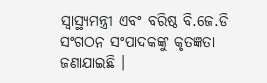ସ୍ୱାସ୍ଥ୍ୟମନ୍ତ୍ରୀ ଏବଂ ବରିଷ୍ଠ ବି.ଜେ.ଡି ସଂଗଠନ ସଂପାଦକଙ୍କୁ କୃତଜ୍ଞତା ଜଣାଯାଇଛି ।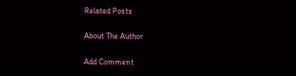Related Posts

About The Author

Add Comment